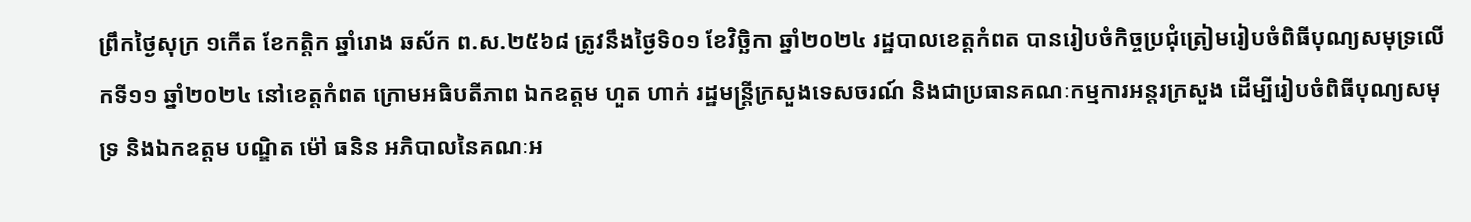ព្រឹកថ្ងៃសុក្រ ១កើត ខែកត្តិក ឆ្នាំរោង ឆស័ក ព.ស.២៥៦៨ ត្រូវនឹងថ្ងៃទិ០១ ខែវិច្ឆិកា ឆ្នាំ២០២៤ រដ្ឋបាលខេត្តកំពត បានរៀបចំកិច្ចប្រជុំត្រៀមរៀបចំពិធីបុណ្យសមុទ្រលើកទី១១ ឆ្នាំ២០២៤ នៅខេត្តកំពត ក្រោមអធិបតីភាព ឯកឧត្តម ហួត ហាក់ រដ្ឋមន្ត្រីក្រសួងទេសចរណ៍ និងជាប្រធានគណៈកម្មការអន្តរក្រសួង ដើម្បីរៀបចំពិធីបុណ្យសមុទ្រ និងឯកឧត្តម បណ្ឌិត ម៉ៅ ធនិន អភិបាលនៃគណៈអ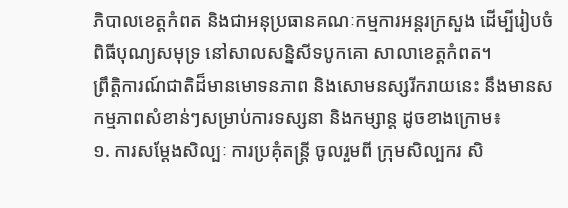ភិបាលខេត្តកំពត និងជាអនុប្រធានគណៈកម្មការអន្តរក្រសួង ដើម្បីរៀបចំពិធីបុណ្យសមុទ្រ នៅសាលសន្និសីទបូកគោ សាលាខេត្តកំពត។
ព្រឹត្តិការណ៍ជាតិដ៏មានមោទនភាព និងសោមនស្សរីករាយនេះ នឹងមានសកម្មភាពសំខាន់ៗសម្រាប់ការទស្សនា និងកម្សាន្ត ដូចខាងក្រោម៖
១. ការសម្តែងសិល្បៈ ការប្រគុំតន្ត្រី ចូលរួមពី ក្រុមសិល្បករ សិ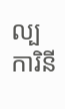ល្បការិនី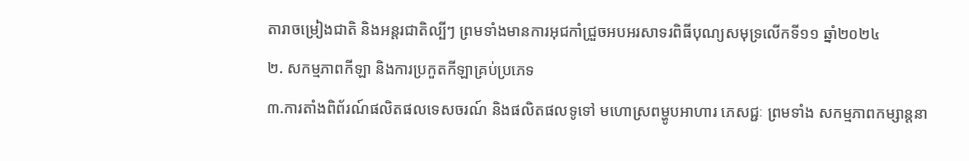តារាចម្រៀងជាតិ និងអន្តរជាតិល្បីៗ ព្រមទាំងមានការអុជកាំជ្រួចអបអរសាទរពិធីបុណ្យសមុទ្រលើកទី១១ ឆ្នាំ២០២៤
២. សកម្មភាពកីឡា និងការប្រកួតកីឡាគ្រប់ប្រភេទ
៣.ការតាំងពិព័រណ៍ផលិតផលទេសចរណ៍ និងផលិតផលទូទៅ មហោស្រពម្ហូបអាហារ ភេសជ្ជៈ ព្រមទាំង សកម្មភាពកម្សាន្តនា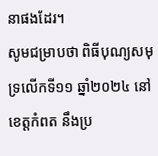នាផងដែរ។
សូមជម្រាបថា ពិធីបុណ្យសមុទ្រលើកទី១១ ឆ្នាំ២០២៤ នៅខេត្តកំពត នឹងប្រ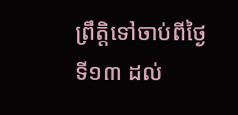ព្រឹត្តិទៅចាប់ពីថ្ងៃទី១៣ ដល់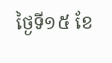ថ្ងៃទី១៥ ខែ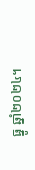ធ្នូ ឆ្នាំ២០២៤។